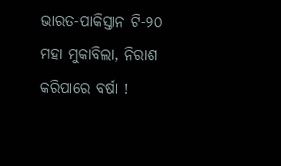ଭାରତ-ପାକିସ୍ତାନ ଟି-୨୦ ମହା ମୁକାବିଲା, ନିରାଶ କରିପାରେ ବର୍ଷା !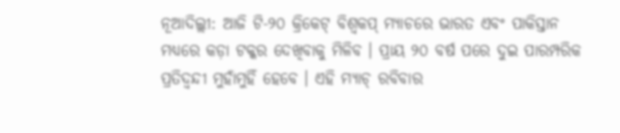ନୂଆଦିଲ୍ଲୀ: ଆଜି ଟି-୨୦ କ୍ରିକେଟ୍ ବିଶ୍ୱକପ୍ ମ୍ୟାଚରେ ଭାରତ ଏବଂ ପାକିସ୍ତାନ ମଧ୍ୟରେ କଡ଼ା ଟକ୍କର ଦେଖିବାକୁ ମିଳିବ । ପ୍ରାୟ ୨୦ ବର୍ଷ ପରେ ଦୁଇ ପାରମ୍ପରିକ ପ୍ରତିଦ୍ୱନ୍ଦୀ ମୁହାଁମୁହିଁ ହେବେ । ଏହି ମ୍ୟାଚ୍ ରବିବାର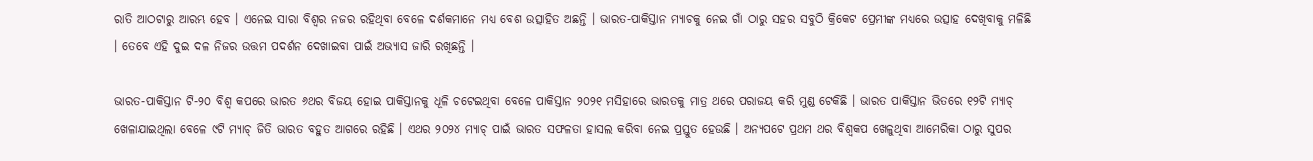ରାତି ଆଠଟାରୁ ଆରମ୍ଭ ହେବ । ଏନେଇ ସାରା ବିଶ୍ୱର ନଜର ରହିଥିବା ବେଳେ ଦର୍ଶକମାନେ ମଧ୍ୟ ବେଶ ଉତ୍ସାହିତ ଅଛନ୍ତି । ଭାରତ-ପାକିସ୍ତାନ ମ୍ୟାଚକୁ ନେଇ ଗାଁ ଠାରୁ ସହର ସବୁଠି କ୍ରିକେଟ ପ୍ରେମୀଙ୍କ ମଧ୍ୟରେ ଉତ୍ସାହ ଦେଖିବାକୁ ମଳିଛି । ତେବେ ଏହି ଦୁଇ ଦଳ ନିଜର ଉତ୍ତମ ପଦର୍ଶନ ଦେଖାଇବା ପାଇଁ ଅଭ୍ୟାସ ଜାରି ରଖିଛନ୍ତି ।

ଭାରତ-ପାକିସ୍ତାନ ଟି-୨୦ ବିଶ୍ୱ କପରେ ଭାରତ ୬ଥର ବିଜୟ ହୋଇ ପାକିସ୍ତାନକୁ ଧୂଳି ଚଟେଇଥିବା ବେଳେ ପାକିସ୍ତାନ ୨୦୨୧ ମସିହାରେ ଭାରତକୁ ମାତ୍ର ଥରେ ପରାଜୟ କରି ମୁଣ୍ଡ ଟେକିଛି । ଭାରତ ପାକିସ୍ତାନ ଭିତରେ ୧୨ଟି ମ୍ୟାଚ୍ ଖେଳାଯାଇଥିଲା ବେଳେ ୯ଟି ମ୍ୟାଚ୍ ଜିତି ଭାରତ ବହୁତ ଆଗରେ ରହିଛି । ଏଥର ୨୦୨୪ ମ୍ୟାଚ୍ ପାଇଁ ଭାରତ ସଫଳତା ହାସଲ କରିବା ନେଇ ପ୍ରସ୍ତୁତ ହେଉଛି । ଅନ୍ୟପଟେ ପ୍ରଥମ ଥର ବିଶ୍ୱକପ ଖେଳୁଥିବା ଆମେରିକା ଠାରୁ ସୁପର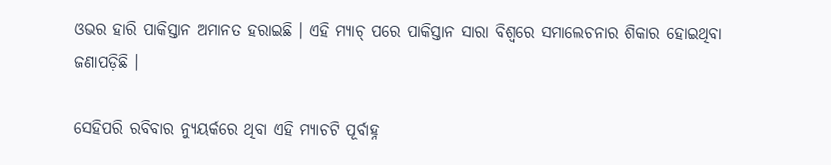ଓଭର ହାରି ପାକିସ୍ତାନ ଅମାନତ ହରାଇଛି । ଏହି ମ୍ୟାଚ୍ ପରେ ପାକିସ୍ତାନ ସାରା ବିଶ୍ୱରେ ସମାଲେଚନାର ଶିକାର ହୋଇଥିବା ଜଣାପଡ଼ିଛି ।

ସେହିପରି ରବିବାର ନ୍ୟୁୟର୍କରେ ଥିବା ଏହି ମ୍ୟାଚଟି ପୂର୍ବାହ୍ନ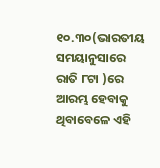୧୦.୩୦(ଭାରତୀୟ ସମୟାନୁସାରେ ରାତି ୮ଟା )ରେ ଆରମ୍ଭ ହେବାକୁ ଥିବାବେଳେ ଏହି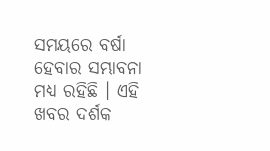ସମୟରେ ବର୍ଷା ହେବାର ସମ୍ଭାବନା ମଧ୍ୟ ରହିଛି । ଏହି ଖବର ଦର୍ଶକ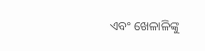ଏବଂ ଖେଳାଳିଙ୍କୁ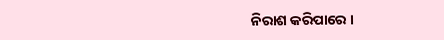ନିରାଶ କରିପାରେ ।